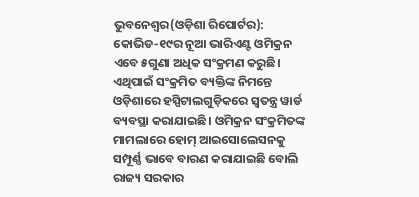ଭୁବନେଶ୍ୱର(ଓଡ଼ିଶା ରିପୋର୍ଟର): କୋଭିଡ-୧୯ର ନୂଆ ଭାରିଏଣ୍ଟ ଓମିକ୍ରନ ଏବେ ୫ଗୁଣା ଅଧିକ ସଂକ୍ରମଣ କରୁଛି। ଏଥିପାଇଁ ସଂକ୍ରମିତ ବ୍ୟକ୍ତିଙ୍କ ନିମନ୍ତେ ଓଡ଼ିଶାରେ ହସ୍ପିଟାଲଗୁଡ଼ିକରେ ସ୍ୱତନ୍ତ୍ର ୱାର୍ଡ ବ୍ୟବସ୍ଥା କରାଯାଇଛି। ଓମିକ୍ରନ ସଂକ୍ରମିତଙ୍କ ମାମଲାରେ ହୋମ୍ ଆଇସୋଲେସନକୁ ସମ୍ପୂର୍ଣ୍ଣ ଭାବେ ବାରଣ କରାଯାଇଛି ବୋଲି ରାଜ୍ୟ ସରକାର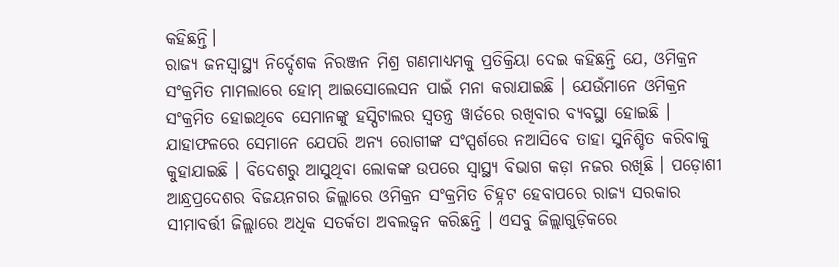କହିଛନ୍ତି।
ରାଜ୍ୟ ଜନସ୍ୱାସ୍ଥ୍ୟ ନିର୍ଦ୍ଦେଶକ ନିରଞ୍ଜନ ମିଶ୍ର ଗଣମାଧ୍ୟମକୁ ପ୍ରତିକ୍ରିୟା ଦେଇ କହିଛନ୍ତି ଯେ, ଓମିକ୍ରନ ସଂକ୍ରମିତ ମାମଲାରେ ହୋମ୍ ଆଇସୋଲେସନ ପାଇଁ ମନା କରାଯାଇଛି । ଯେଉଁମାନେ ଓମିକ୍ରନ ସଂକ୍ରମିତ ହୋଇଥିବେ ସେମାନଙ୍କୁ ହସ୍ପିଟାଲର ସ୍ୱତନ୍ତ୍ର ୱାର୍ଡରେ ରଖିବାର ବ୍ୟବସ୍ଥା ହୋଇଛି । ଯାହାଫଳରେ ସେମାନେ ଯେପରି ଅନ୍ୟ ରୋଗୀଙ୍କ ସଂସ୍ପର୍ଶରେ ନଆସିବେ ତାହା ସୁନିଶ୍ଚିତ କରିବାକୁ କୁହାଯାଇଛି । ବିଦେଶରୁ ଆସୁଥିବା ଲୋକଙ୍କ ଉପରେ ସ୍ୱାସ୍ଥ୍ୟ ବିଭାଗ କଡ଼ା ନଜର ରଖିଛି । ପଡ଼ୋଶୀ ଆନ୍ଧ୍ରପ୍ରଦେଶର ବିଜୟନଗର ଜିଲ୍ଲାରେ ଓମିକ୍ରନ ସଂକ୍ରମିତ ଚିହ୍ନଟ ହେବାପରେ ରାଜ୍ୟ ସରକାର ସୀମାବର୍ତ୍ତୀ ଜିଲ୍ଲାରେ ଅଧିକ ସତର୍କତା ଅବଲଢ୍ୱନ କରିଛନ୍ତି । ଏସବୁ ଜିଲ୍ଲାଗୁଡ଼ିକରେ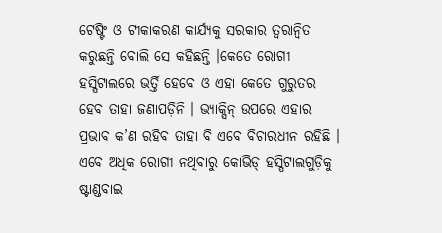ଟେଷ୍ଟିଂ ଓ ଟୀକାକରଣ କାର୍ଯ୍ୟକୁ ସରକାର ତ୍ୱରାନ୍ୱିତ କରୁଛନ୍ତି ବୋଲି ସେ କହିଛନ୍ତି ।କେତେ ରୋଗୀ ହସ୍ପିଟାଲରେ ଭର୍ତ୍ତି ହେବେ ଓ ଏହା କେତେ ଗୁରୁତର ହେବ ତାହା ଜଣାପଡ଼ିନି । ଭ୍ୟାକ୍ସିନ୍ ଉପରେ ଏହାର ପ୍ରଭାବ କ’ଣ ରହିବ ତାହା ବି ଏବେ ବିଚାରଧୀନ ରହିଛି । ଏବେ ଅଧିକ ରୋଗୀ ନଥିବାରୁ କୋଭିଡ୍ ହସ୍ପିଟାଲଗୁଡ଼ିକୁ ଷ୍ଟାଣ୍ଡବାଇ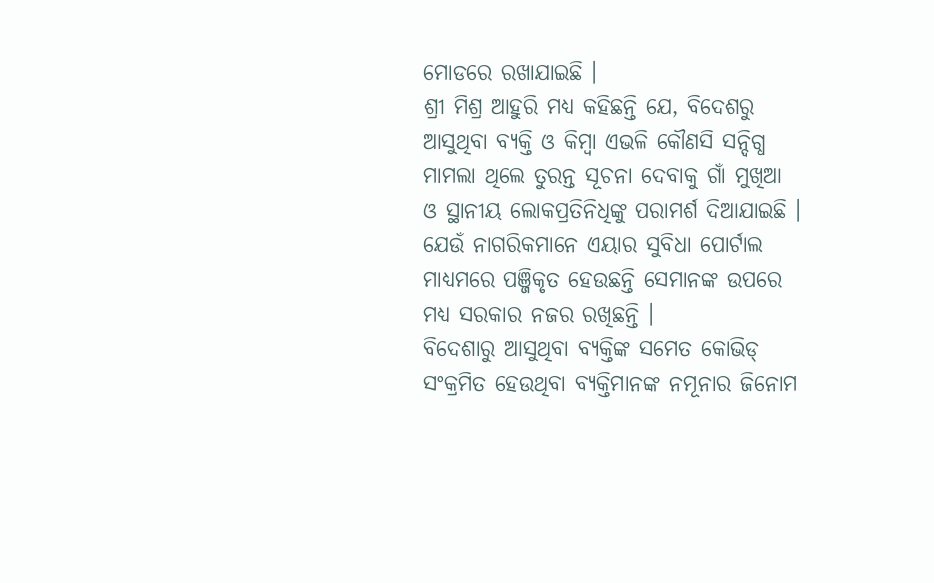ମୋଡରେ ରଖାଯାଇଛି ।
ଶ୍ରୀ ମିଶ୍ର ଆହୁରି ମଧ୍ୟ କହିଛନ୍ତି ଯେ, ବିଦେଶରୁ ଆସୁଥିବା ବ୍ୟକ୍ତି ଓ କିମ୍ବା ଏଭଳି କୌଣସି ସନ୍ଦିଗ୍ଧ ମାମଲା ଥିଲେ ତୁରନ୍ତ ସୂଚନା ଦେବାକୁ ଗାଁ ମୁଖିଆ ଓ ସ୍ଥାନୀୟ ଲୋକପ୍ରତିନିଧିଙ୍କୁ ପରାମର୍ଶ ଦିଆଯାଇଛି । ଯେଉଁ ନାଗରିକମାନେ ଏୟାର ସୁବିଧା ପୋର୍ଟାଲ ମାଧ୍ୟମରେ ପଞ୍ଜିକୃତ ହେଉଛନ୍ତି ସେମାନଙ୍କ ଉପରେ ମଧ୍ୟ ସରକାର ନଜର ରଖିଛନ୍ତି ।
ବିଦେଶାରୁ ଆସୁଥିବା ବ୍ୟକ୍ତିଙ୍କ ସମେତ କୋଭିଡ୍ ସଂକ୍ରମିତ ହେଉଥିବା ବ୍ୟକ୍ତିମାନଙ୍କ ନମୂନାର ଜିନୋମ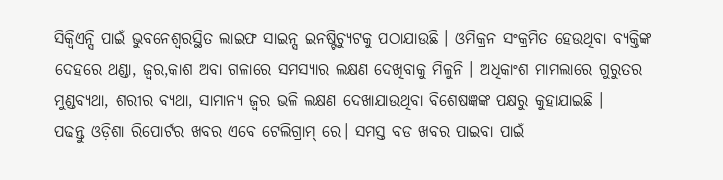ସିକ୍ୱିଏନ୍ସି ପାଇଁ ଭୁବନେଶ୍ୱରସ୍ଥିତ ଲାଇଫ ସାଇନ୍ସ ଇନଷ୍ଟିଚ୍ୟୁଟକୁ ପଠାଯାଉଛି । ଓମିକ୍ରନ ସଂକ୍ରମିତ ହେଉଥିବା ବ୍ୟକ୍ତିଙ୍କ ଦେହରେ ଥଣ୍ଡା, ଜ୍ୱର,କାଶ ଅବା ଗଳାରେ ସମସ୍ୟାର ଲକ୍ଷଣ ଦେଖିବାକୁ ମିଳୁନି । ଅଧିକାଂଶ ମାମଲାରେ ଗୁରୁତର ମୁଣ୍ଡବ୍ୟଥା, ଶରୀର ବ୍ୟଥା, ସାମାନ୍ୟ ଜ୍ୱର ଭଳି ଲକ୍ଷଣ ଦେଖାଯାଉଥିବା ବିଶେଷଜ୍ଞଙ୍କ ପକ୍ଷରୁ କୁହାଯାଇଛି ।
ପଢନ୍ତୁ ଓଡ଼ିଶା ରିପୋର୍ଟର ଖବର ଏବେ ଟେଲିଗ୍ରାମ୍ ରେ। ସମସ୍ତ ବଡ ଖବର ପାଇବା ପାଇଁ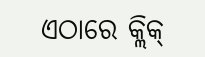ଏଠାରେ କ୍ଲିକ୍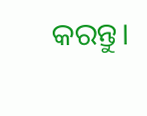କରନ୍ତୁ।